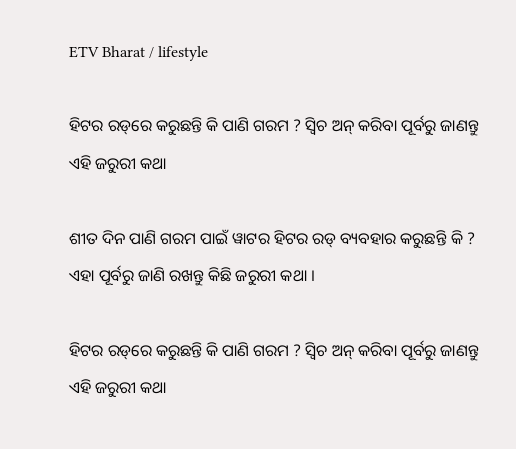ETV Bharat / lifestyle

ହିଟର ରଡ୍‌ରେ କରୁଛନ୍ତି କି ପାଣି ଗରମ ? ସ୍ବିଚ ଅନ୍ କରିବା ପୂର୍ବରୁ ଜାଣନ୍ତୁ ଏହି ଜରୁରୀ କଥା

ଶୀତ ଦିନ ପାଣି ଗରମ ପାଇଁ ୱାଟର ହିଟର ରଡ୍ ବ୍ୟବହାର କରୁଛନ୍ତି କି ? ଏହା ପୂର୍ବରୁ ଜାଣି ରଖନ୍ତୁ କିଛି ଜରୁରୀ କଥା ।

ହିଟର ରଡ୍‌ରେ କରୁଛନ୍ତି କି ପାଣି ଗରମ ? ସ୍ବିଚ ଅନ୍ କରିବା ପୂର୍ବରୁ ଜାଣନ୍ତୁ ଏହି ଜରୁରୀ କଥା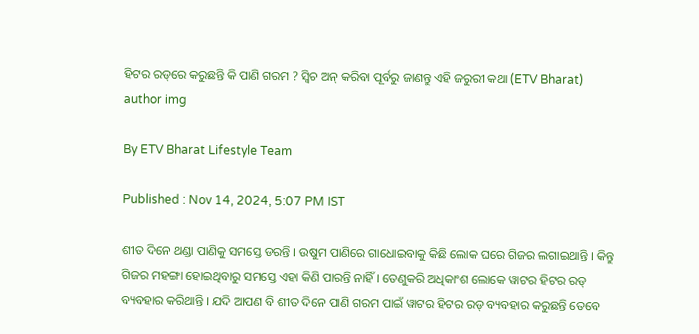ହିଟର ରଡ୍‌ରେ କରୁଛନ୍ତି କି ପାଣି ଗରମ ? ସ୍ବିଚ ଅନ୍ କରିବା ପୂର୍ବରୁ ଜାଣନ୍ତୁ ଏହି ଜରୁରୀ କଥା (ETV Bharat)
author img

By ETV Bharat Lifestyle Team

Published : Nov 14, 2024, 5:07 PM IST

ଶୀତ ଦିନେ ଥଣ୍ଡା ପାଣିକୁ ସମସ୍ତେ ଡରନ୍ତି । ଉଷୁମ ପାଣିରେ ଗାଧୋଇବାକୁ କିଛି ଲୋକ ଘରେ ଗିଜର ଲଗାଇଥାନ୍ତି । କିନ୍ତୁ ଗିଜର ମହଙ୍ଗା ହୋଇଥିବାରୁ ସମସ୍ତେ ଏହା କିଣି ପାରନ୍ତି ନାହିଁ । ତେଣୁକରି ଅଧିକାଂଶ ଲୋକେ ୱାଟର ହିଟର ରଡ୍ ବ୍ୟବହାର କରିଥାନ୍ତି । ଯଦି ଆପଣ ବି ଶୀତ ଦିନେ ପାଣି ଗରମ ପାଇଁ ୱାଟର ହିଟର ରଡ୍ ବ୍ୟବହାର କରୁଛନ୍ତି ତେବେ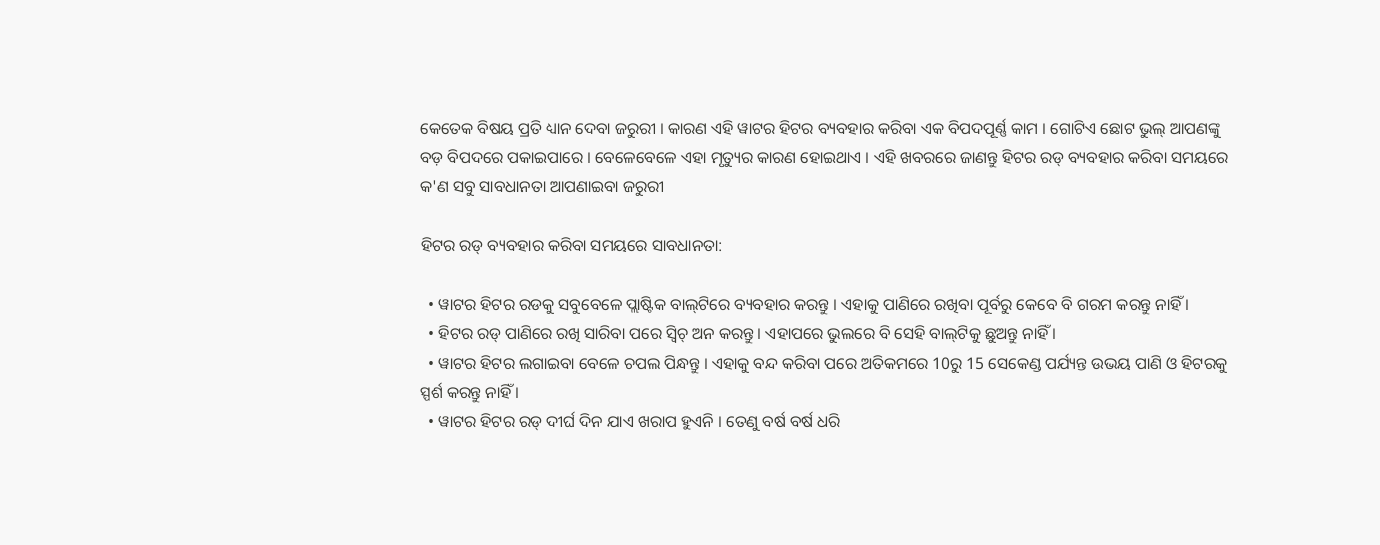କେତେକ ବିଷୟ ପ୍ରତି ଧ୍ୟାନ ଦେବା ଜରୁରୀ । କାରଣ ଏହି ୱାଟର ହିଟର ବ୍ୟବହାର କରିବା ଏକ ବିପଦପୂର୍ଣ୍ଣ କାମ । ଗୋଟିଏ ଛୋଟ ଭୁଲ୍ ଆପଣଙ୍କୁ ବଡ଼ ବିପଦରେ ପକାଇପାରେ । ବେଳେବେଳେ ଏହା ମୃତ୍ୟୁର କାରଣ ହୋଇଥାଏ । ଏହି ଖବରରେ ଜାଣନ୍ତୁ ହିଟର ରଡ୍ ବ୍ୟବହାର କରିବା ସମୟରେ କ'ଣ ସବୁ ସାବଧାନତା ଆପଣାଇବା ଜରୁରୀ

ହିଟର ରଡ୍ ବ୍ୟବହାର କରିବା ସମୟରେ ସାବଧାନତା:

  • ୱାଟର ହିଟର ରଡକୁ ସବୁବେଳେ ପ୍ଲାଷ୍ଟିକ ବାଲ୍‌ଟିରେ ବ୍ୟବହାର କରନ୍ତୁ । ଏହାକୁ ପାଣିରେ ରଖିବା ପୂର୍ବରୁ କେବେ ବି ଗରମ କରନ୍ତୁ ନାହିଁ ।
  • ହିଟର ରଡ୍ ପାଣିରେ ରଖି ସାରିବା ପରେ ସ୍ବିଚ୍ ଅନ କରନ୍ତୁ । ଏହାପରେ ଭୁଲରେ ବି ସେହି ବାଲ୍‌ଟିକୁ ଛୁଅନ୍ତୁ ନାହିଁ ।
  • ୱାଟର ହିଟର ଲଗାଇବା ବେଳେ ଚପଲ ପିନ୍ଧନ୍ତୁ । ଏହାକୁ ବନ୍ଦ କରିବା ପରେ ଅତିକମରେ 10ରୁ 15 ସେକେଣ୍ଡ ପର୍ଯ୍ୟନ୍ତ ଉଭୟ ପାଣି ଓ ହିଟରକୁ ସ୍ପର୍ଶ କରନ୍ତୁ ନାହିଁ ।
  • ୱାଟର ହିଟର ରଡ୍ ଦୀର୍ଘ ଦିନ ଯାଏ ଖରାପ ହୁଏନି । ତେଣୁ ବର୍ଷ ବର୍ଷ ଧରି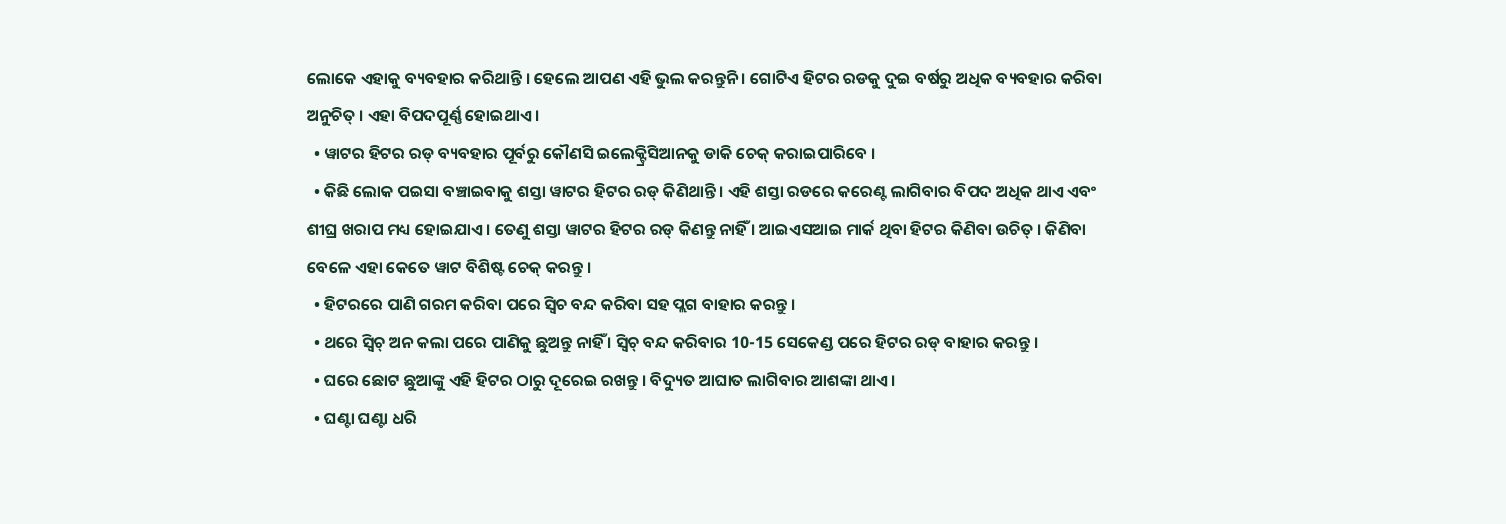ଲୋକେ ଏହାକୁ ବ୍ୟବହାର କରିଥାନ୍ତି । ହେଲେ ଆପଣ ଏହି ଭୁଲ କରନ୍ତୁନି । ଗୋଟିଏ ହିଟର ରଡକୁ ଦୁଇ ବର୍ଷରୁ ଅଧିକ ବ୍ୟବହାର କରିବା ଅନୁଚିତ୍ । ଏହା ବିପଦପୂର୍ଣ୍ଣ ହୋଇଥାଏ ।
  • ୱାଟର ହିଟର ରଡ୍ ବ୍ୟବହାର ପୂର୍ବରୁ କୌଣସି ଇଲେକ୍ଟ୍ରିସିଆନକୁ ଡାକି ଚେକ୍ କରାଇପାରିବେ ।
  • କିଛି ଲୋକ ପଇସା ବଞ୍ଚାଇବାକୁ ଶସ୍ତା ୱାଟର ହିଟର ରଡ୍ କିଣିଥାନ୍ତି । ଏହି ଶସ୍ତା ରଡରେ କରେଣ୍ଟ ଲାଗିବାର ବିପଦ ଅଧିକ ଥାଏ ଏବଂ ଶୀଘ୍ର ଖରାପ ମଧ୍ୟ ହୋଇଯାଏ । ତେଣୁ ଶସ୍ତା ୱାଟର ହିଟର ରଡ୍ କିଣନ୍ତୁ ନାହିଁ । ଆଇଏସଆଇ ମାର୍କ ଥିବା ହିଟର କିଣିବା ଉଚିତ୍ । କିଣିବା ବେଳେ ଏହା କେତେ ୱାଟ ବିଶିଷ୍ଟ ଚେକ୍ କରନ୍ତୁ ।
  • ହିଟରରେ ପାଣି ଗରମ କରିବା ପରେ ସ୍ବିଚ ବନ୍ଦ କରିବା ସହ ପ୍ଲଗ ବାହାର କରନ୍ତୁ ।
  • ଥରେ ସ୍ବିଚ୍ ଅନ କଲା ପରେ ପାଣିକୁ ଛୁଅନ୍ତୁ ନାହିଁ । ସ୍ବିଚ୍ ବନ୍ଦ କରିବାର 10-15 ସେକେଣ୍ଡ ପରେ ହିଟର ରଡ୍ ବାହାର କରନ୍ତୁ ।
  • ଘରେ ଛୋଟ ଛୁଆଙ୍କୁ ଏହି ହିଟର ଠାରୁ ଦୂରେଇ ରଖନ୍ତୁ । ବିଦ୍ୟୁତ ଆଘାତ ଲାଗିବାର ଆଶଙ୍କା ଥାଏ ।
  • ଘଣ୍ଟା ଘଣ୍ଟା ଧରି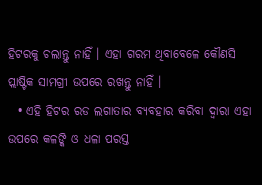ହିଟରକୁ ଚଲାନ୍ତୁ ନାହିଁ । ଏହା ଗରମ ଥିବାବେଳେ କୌଣସି ପ୍ଲାଷ୍ଟିକ ସାମଗ୍ରୀ ଉପରେ ରଖନ୍ତୁ ନାହିଁ ।
  • ଏହି ହିଟର ରଡ ଲଗାତାର ବ୍ୟବହାର କରିବା ଦ୍ବାରା ଏହା ଉପରେ କଳଙ୍କି ଓ ଧଳା ପରସ୍ତ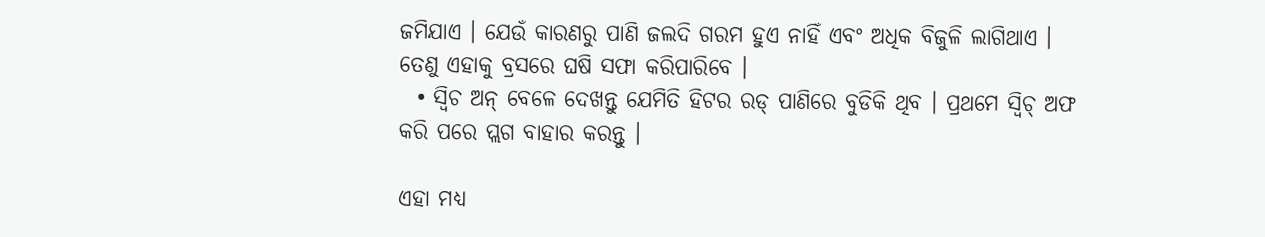ଜମିଯାଏ । ଯେଉଁ କାରଣରୁ ପାଣି ଜଲଦି ଗରମ ହୁଏ ନାହିଁ ଏବଂ ଅଧିକ ବିଜୁଳି ଲାଗିଥାଏ । ତେଣୁ ଏହାକୁ ବ୍ରସରେ ଘଷି ସଫା କରିପାରିବେ ।
  • ସ୍ବିଚ ଅନ୍ ବେଳେ ଦେଖନ୍ତୁ ଯେମିତି ହିଟର ରଡ୍ ପାଣିରେ ବୁଡିକି ଥିବ । ପ୍ରଥମେ ସ୍ବିଚ୍ ଅଫ କରି ପରେ ପ୍ଲଗ ବାହାର କରନ୍ତୁ ।

ଏହା ମଧ୍ୟ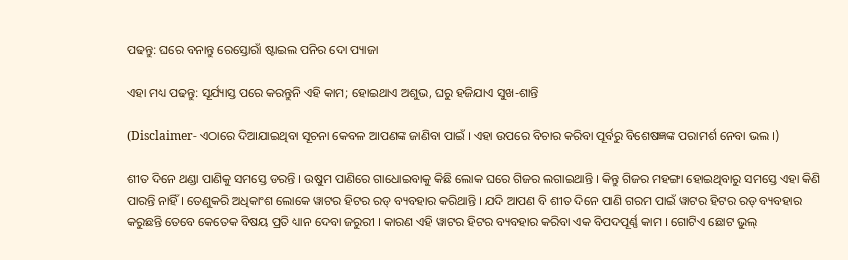ପଢନ୍ତୁ: ଘରେ ବନାନ୍ତୁ ରେସ୍ତୋରାଁ ଷ୍ଟାଇଲ ପନିର ଦୋ ପ୍ୟାଜା

ଏହା ମଧ୍ୟ ପଢନ୍ତୁ: ସୂର୍ଯ୍ୟାସ୍ତ ପରେ କରନ୍ତୁନି ଏହି କାମ; ହୋଇଥାଏ ଅଶୁଭ, ଘରୁ ହଜିଯାଏ ସୁଖ-ଶାନ୍ତି

(Disclaimer- ଏଠାରେ ଦିଆଯାଇଥିବା ସୂଚନା କେବଳ ଆପଣଙ୍କ ଜାଣିବା ପାଇଁ । ଏହା ଉପରେ ବିଚାର କରିବା ପୂର୍ବରୁ ବିଶେଷଜ୍ଞଙ୍କ ପରାମର୍ଶ ନେବା ଭଲ ।)

ଶୀତ ଦିନେ ଥଣ୍ଡା ପାଣିକୁ ସମସ୍ତେ ଡରନ୍ତି । ଉଷୁମ ପାଣିରେ ଗାଧୋଇବାକୁ କିଛି ଲୋକ ଘରେ ଗିଜର ଲଗାଇଥାନ୍ତି । କିନ୍ତୁ ଗିଜର ମହଙ୍ଗା ହୋଇଥିବାରୁ ସମସ୍ତେ ଏହା କିଣି ପାରନ୍ତି ନାହିଁ । ତେଣୁକରି ଅଧିକାଂଶ ଲୋକେ ୱାଟର ହିଟର ରଡ୍ ବ୍ୟବହାର କରିଥାନ୍ତି । ଯଦି ଆପଣ ବି ଶୀତ ଦିନେ ପାଣି ଗରମ ପାଇଁ ୱାଟର ହିଟର ରଡ୍ ବ୍ୟବହାର କରୁଛନ୍ତି ତେବେ କେତେକ ବିଷୟ ପ୍ରତି ଧ୍ୟାନ ଦେବା ଜରୁରୀ । କାରଣ ଏହି ୱାଟର ହିଟର ବ୍ୟବହାର କରିବା ଏକ ବିପଦପୂର୍ଣ୍ଣ କାମ । ଗୋଟିଏ ଛୋଟ ଭୁଲ୍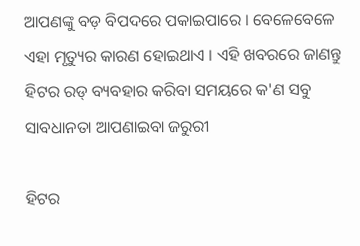ଆପଣଙ୍କୁ ବଡ଼ ବିପଦରେ ପକାଇପାରେ । ବେଳେବେଳେ ଏହା ମୃତ୍ୟୁର କାରଣ ହୋଇଥାଏ । ଏହି ଖବରରେ ଜାଣନ୍ତୁ ହିଟର ରଡ୍ ବ୍ୟବହାର କରିବା ସମୟରେ କ'ଣ ସବୁ ସାବଧାନତା ଆପଣାଇବା ଜରୁରୀ

ହିଟର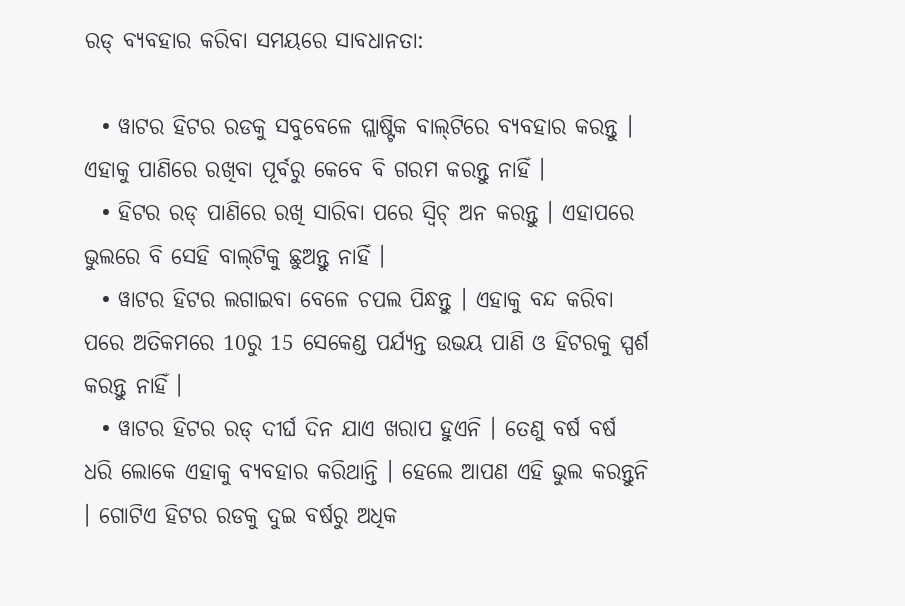ରଡ୍ ବ୍ୟବହାର କରିବା ସମୟରେ ସାବଧାନତା:

  • ୱାଟର ହିଟର ରଡକୁ ସବୁବେଳେ ପ୍ଲାଷ୍ଟିକ ବାଲ୍‌ଟିରେ ବ୍ୟବହାର କରନ୍ତୁ । ଏହାକୁ ପାଣିରେ ରଖିବା ପୂର୍ବରୁ କେବେ ବି ଗରମ କରନ୍ତୁ ନାହିଁ ।
  • ହିଟର ରଡ୍ ପାଣିରେ ରଖି ସାରିବା ପରେ ସ୍ବିଚ୍ ଅନ କରନ୍ତୁ । ଏହାପରେ ଭୁଲରେ ବି ସେହି ବାଲ୍‌ଟିକୁ ଛୁଅନ୍ତୁ ନାହିଁ ।
  • ୱାଟର ହିଟର ଲଗାଇବା ବେଳେ ଚପଲ ପିନ୍ଧନ୍ତୁ । ଏହାକୁ ବନ୍ଦ କରିବା ପରେ ଅତିକମରେ 10ରୁ 15 ସେକେଣ୍ଡ ପର୍ଯ୍ୟନ୍ତ ଉଭୟ ପାଣି ଓ ହିଟରକୁ ସ୍ପର୍ଶ କରନ୍ତୁ ନାହିଁ ।
  • ୱାଟର ହିଟର ରଡ୍ ଦୀର୍ଘ ଦିନ ଯାଏ ଖରାପ ହୁଏନି । ତେଣୁ ବର୍ଷ ବର୍ଷ ଧରି ଲୋକେ ଏହାକୁ ବ୍ୟବହାର କରିଥାନ୍ତି । ହେଲେ ଆପଣ ଏହି ଭୁଲ କରନ୍ତୁନି । ଗୋଟିଏ ହିଟର ରଡକୁ ଦୁଇ ବର୍ଷରୁ ଅଧିକ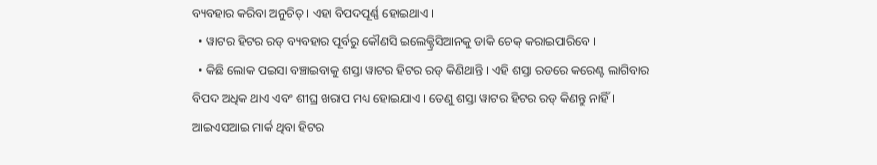ବ୍ୟବହାର କରିବା ଅନୁଚିତ୍ । ଏହା ବିପଦପୂର୍ଣ୍ଣ ହୋଇଥାଏ ।
  • ୱାଟର ହିଟର ରଡ୍ ବ୍ୟବହାର ପୂର୍ବରୁ କୌଣସି ଇଲେକ୍ଟ୍ରିସିଆନକୁ ଡାକି ଚେକ୍ କରାଇପାରିବେ ।
  • କିଛି ଲୋକ ପଇସା ବଞ୍ଚାଇବାକୁ ଶସ୍ତା ୱାଟର ହିଟର ରଡ୍ କିଣିଥାନ୍ତି । ଏହି ଶସ୍ତା ରଡରେ କରେଣ୍ଟ ଲାଗିବାର ବିପଦ ଅଧିକ ଥାଏ ଏବଂ ଶୀଘ୍ର ଖରାପ ମଧ୍ୟ ହୋଇଯାଏ । ତେଣୁ ଶସ୍ତା ୱାଟର ହିଟର ରଡ୍ କିଣନ୍ତୁ ନାହିଁ । ଆଇଏସଆଇ ମାର୍କ ଥିବା ହିଟର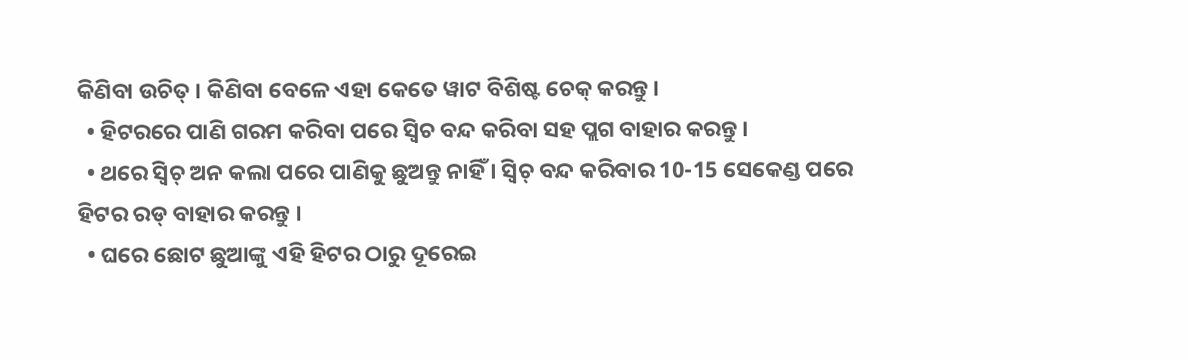କିଣିବା ଉଚିତ୍ । କିଣିବା ବେଳେ ଏହା କେତେ ୱାଟ ବିଶିଷ୍ଟ ଚେକ୍ କରନ୍ତୁ ।
  • ହିଟରରେ ପାଣି ଗରମ କରିବା ପରେ ସ୍ବିଚ ବନ୍ଦ କରିବା ସହ ପ୍ଲଗ ବାହାର କରନ୍ତୁ ।
  • ଥରେ ସ୍ବିଚ୍ ଅନ କଲା ପରେ ପାଣିକୁ ଛୁଅନ୍ତୁ ନାହିଁ । ସ୍ବିଚ୍ ବନ୍ଦ କରିବାର 10-15 ସେକେଣ୍ଡ ପରେ ହିଟର ରଡ୍ ବାହାର କରନ୍ତୁ ।
  • ଘରେ ଛୋଟ ଛୁଆଙ୍କୁ ଏହି ହିଟର ଠାରୁ ଦୂରେଇ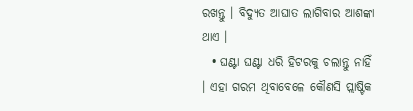ରଖନ୍ତୁ । ବିଦ୍ୟୁତ ଆଘାତ ଲାଗିବାର ଆଶଙ୍କା ଥାଏ ।
  • ଘଣ୍ଟା ଘଣ୍ଟା ଧରି ହିଟରକୁ ଚଲାନ୍ତୁ ନାହିଁ । ଏହା ଗରମ ଥିବାବେଳେ କୌଣସି ପ୍ଲାଷ୍ଟିକ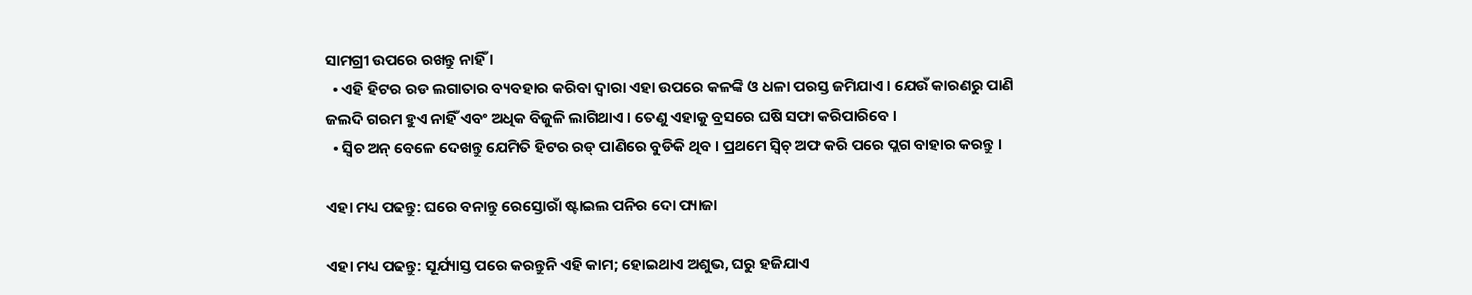ସାମଗ୍ରୀ ଉପରେ ରଖନ୍ତୁ ନାହିଁ ।
  • ଏହି ହିଟର ରଡ ଲଗାତାର ବ୍ୟବହାର କରିବା ଦ୍ବାରା ଏହା ଉପରେ କଳଙ୍କି ଓ ଧଳା ପରସ୍ତ ଜମିଯାଏ । ଯେଉଁ କାରଣରୁ ପାଣି ଜଲଦି ଗରମ ହୁଏ ନାହିଁ ଏବଂ ଅଧିକ ବିଜୁଳି ଲାଗିଥାଏ । ତେଣୁ ଏହାକୁ ବ୍ରସରେ ଘଷି ସଫା କରିପାରିବେ ।
  • ସ୍ବିଚ ଅନ୍ ବେଳେ ଦେଖନ୍ତୁ ଯେମିତି ହିଟର ରଡ୍ ପାଣିରେ ବୁଡିକି ଥିବ । ପ୍ରଥମେ ସ୍ବିଚ୍ ଅଫ କରି ପରେ ପ୍ଲଗ ବାହାର କରନ୍ତୁ ।

ଏହା ମଧ୍ୟ ପଢନ୍ତୁ: ଘରେ ବନାନ୍ତୁ ରେସ୍ତୋରାଁ ଷ୍ଟାଇଲ ପନିର ଦୋ ପ୍ୟାଜା

ଏହା ମଧ୍ୟ ପଢନ୍ତୁ: ସୂର୍ଯ୍ୟାସ୍ତ ପରେ କରନ୍ତୁନି ଏହି କାମ; ହୋଇଥାଏ ଅଶୁଭ, ଘରୁ ହଜିଯାଏ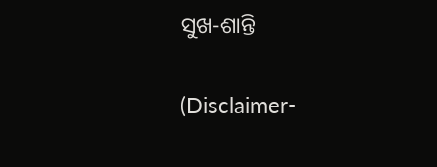ସୁଖ-ଶାନ୍ତି

(Disclaimer-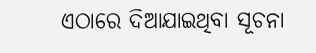ଏଠାରେ ଦିଆଯାଇଥିବା ସୂଚନା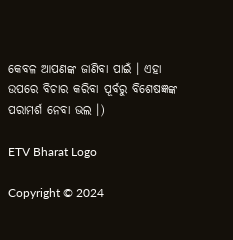କେବଳ ଆପଣଙ୍କ ଜାଣିବା ପାଇଁ । ଏହା ଉପରେ ବିଚାର କରିବା ପୂର୍ବରୁ ବିଶେଷଜ୍ଞଙ୍କ ପରାମର୍ଶ ନେବା ଭଲ ।)

ETV Bharat Logo

Copyright © 2024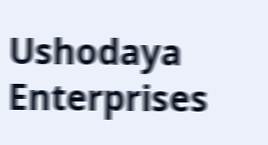Ushodaya Enterprises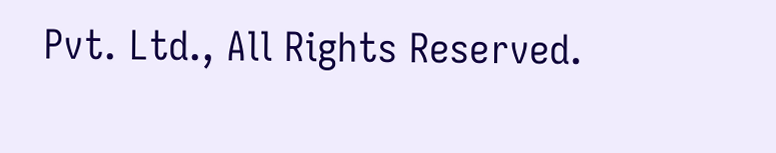Pvt. Ltd., All Rights Reserved.